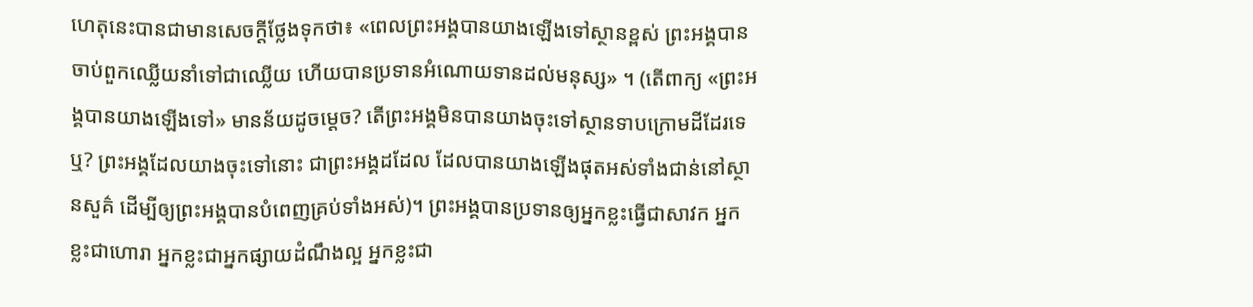ហេតុនេះបានជាមានសេចក្ដីថ្លែងទុកថា៖ «ពេលព្រះអង្គបានយាងឡើងទៅស្ថានខ្ពស់ ព្រះអង្គបានចាប់ពួកឈ្លើយនាំទៅជាឈ្លើយ ហើយបានប្រទានអំណោយទានដល់មនុស្ស» ។ (តើពាក្យ «ព្រះអង្គបានយាងឡើងទៅ» មានន័យដូចម្តេច? តើព្រះអង្គមិនបានយាងចុះទៅស្ថានទាបក្រោមដីដែរទេឬ? ព្រះអង្គដែលយាងចុះទៅនោះ ជាព្រះអង្គដដែល ដែលបានយាងឡើងផុតអស់ទាំងជាន់នៅស្ថានសួគ៌ ដើម្បីឲ្យព្រះអង្គបានបំពេញគ្រប់ទាំងអស់)។ ព្រះអង្គបានប្រទានឲ្យអ្នកខ្លះធ្វើជាសាវក អ្នកខ្លះជាហោរា អ្នកខ្លះជាអ្នកផ្សាយដំណឹងល្អ អ្នកខ្លះជា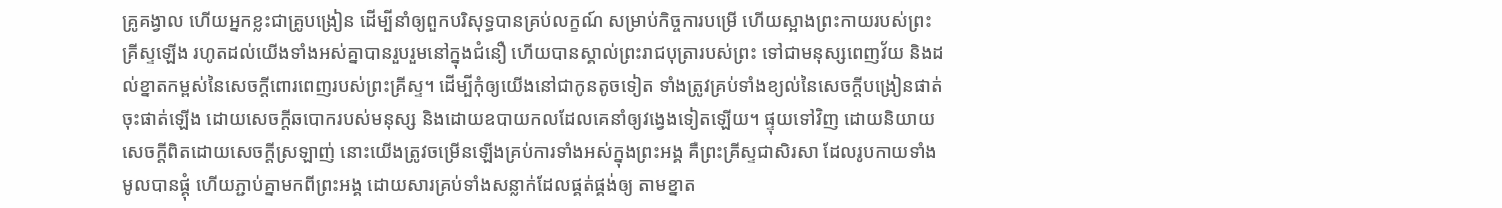គ្រូគង្វាល ហើយអ្នកខ្លះជាគ្រូបង្រៀន ដើម្បីនាំឲ្យពួកបរិសុទ្ធបានគ្រប់លក្ខណ៍ សម្រាប់កិច្ចការបម្រើ ហើយស្អាងព្រះកាយរបស់ព្រះគ្រីស្ទឡើង រហូតដល់យើងទាំងអស់គ្នាបានរួបរួមនៅក្នុងជំនឿ ហើយបានស្គាល់ព្រះរាជបុត្រារបស់ព្រះ ទៅជាមនុស្សពេញវ័យ និងដល់ខ្នាតកម្ពស់នៃសេចក្តីពោរពេញរបស់ព្រះគ្រីស្ទ។ ដើម្បីកុំឲ្យយើងនៅជាកូនតូចទៀត ទាំងត្រូវគ្រប់ទាំងខ្យល់នៃសេចក្តីបង្រៀនផាត់ចុះផាត់ឡើង ដោយសេចក្តីឆបោករបស់មនុស្ស និងដោយឧបាយកលដែលគេនាំឲ្យវង្វេងទៀតឡើយ។ ផ្ទុយទៅវិញ ដោយនិយាយសេចក្តីពិតដោយសេចក្តីស្រឡាញ់ នោះយើងត្រូវចម្រើនឡើងគ្រប់ការទាំងអស់ក្នុងព្រះអង្គ គឺព្រះគ្រីស្ទជាសិរសា ដែលរូបកាយទាំងមូលបានផ្គុំ ហើយភ្ជាប់គ្នាមកពីព្រះអង្គ ដោយសារគ្រប់ទាំងសន្លាក់ដែលផ្គត់ផ្គង់ឲ្យ តាមខ្នាត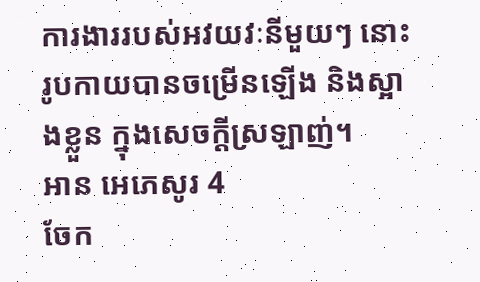ការងាររបស់អវយវៈនីមួយៗ នោះរូបកាយបានចម្រើនឡើង និងស្អាងខ្លួន ក្នុងសេចក្តីស្រឡាញ់។
អាន អេភេសូរ 4
ចែក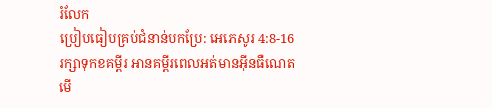រំលែក
ប្រៀបធៀបគ្រប់ជំនាន់បកប្រែ: អេភេសូរ 4:8-16
រក្សាទុកខគម្ពីរ អានគម្ពីរពេលអត់មានអ៊ីនធឺណេត មើ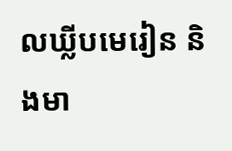លឃ្លីបមេរៀន និងមា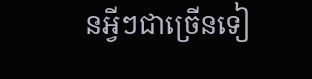នអ្វីៗជាច្រើនទៀ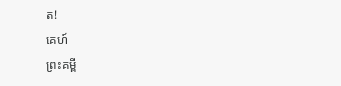ត!
គេហ៍
ព្រះគម្ពី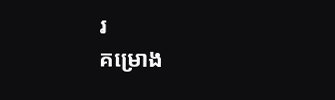រ
គម្រោង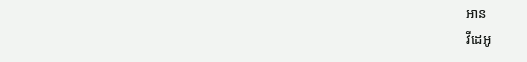អាន
វីដេអូ